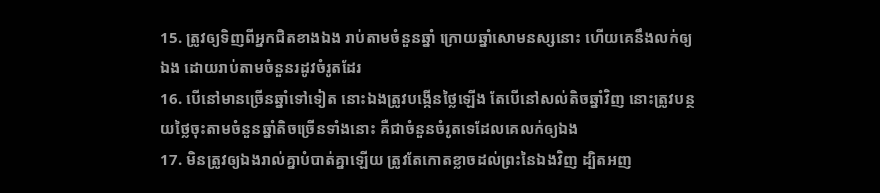15. ត្រូវឲ្យទិញពីអ្នកជិតខាងឯង រាប់តាមចំនួនឆ្នាំ ក្រោយឆ្នាំសោមនស្សនោះ ហើយគេនឹងលក់ឲ្យឯង ដោយរាប់តាមចំនួនរដូវចំរូតដែរ
16. បើនៅមានច្រើនឆ្នាំទៅទៀត នោះឯងត្រូវបង្កើនថ្លៃឡើង តែបើនៅសល់តិចឆ្នាំវិញ នោះត្រូវបន្ថយថ្លៃចុះតាមចំនួនឆ្នាំតិចច្រើនទាំងនោះ គឺជាចំនួនចំរូតទេដែលគេលក់ឲ្យឯង
17. មិនត្រូវឲ្យឯងរាល់គ្នាបំបាត់គ្នាឡើយ ត្រូវតែកោតខ្លាចដល់ព្រះនៃឯងវិញ ដ្បិតអញ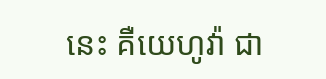នេះ គឺយេហូវ៉ា ជា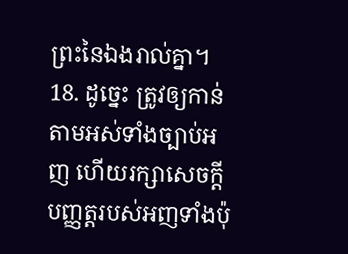ព្រះនៃឯងរាល់គ្នា។
18. ដូច្នេះ ត្រូវឲ្យកាន់តាមអស់ទាំងច្បាប់អញ ហើយរក្សាសេចក្ដីបញ្ញត្តរបស់អញទាំងប៉ុ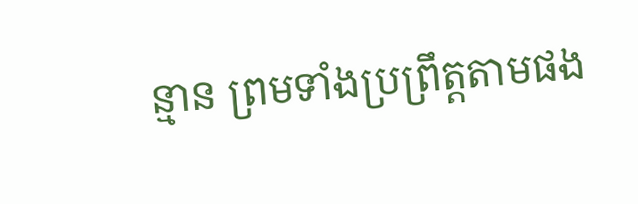ន្មាន ព្រមទាំងប្រព្រឹត្តតាមផង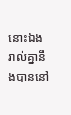នោះឯងរាល់គ្នានឹងបាននៅ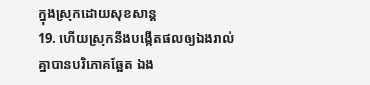ក្នុងស្រុកដោយសុខសាន្ត
19. ហើយស្រុកនឹងបង្កើតផលឲ្យឯងរាល់គ្នាបានបរិភោគឆ្អែត ឯង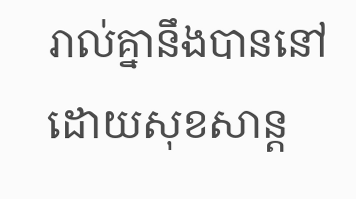រាល់គ្នានឹងបាននៅដោយសុខសាន្ត